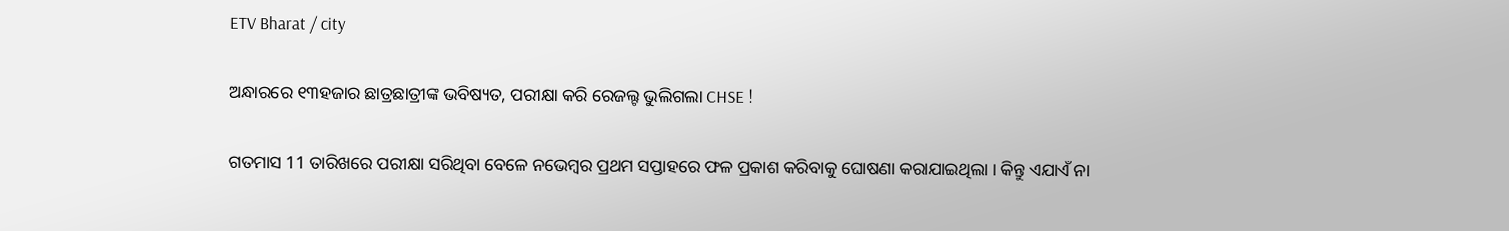ETV Bharat / city

ଅନ୍ଧାରରେ ୧୩ହଜାର ଛାତ୍ରଛାତ୍ରୀଙ୍କ ଭବିଷ୍ୟତ, ପରୀକ୍ଷା କରି ରେଜଲ୍ଟ ଭୁଲିଗଲା CHSE !

ଗତମାସ 11 ତାରିଖରେ ପରୀକ୍ଷା ସରିଥିବା ବେଳେ ନଭେମ୍ବର ପ୍ରଥମ ସପ୍ତାହରେ ଫଳ ପ୍ରକାଶ କରିବାକୁ ଘୋଷଣା କରାଯାଇଥିଲା । କିନ୍ତୁ ଏଯାଏଁ ନା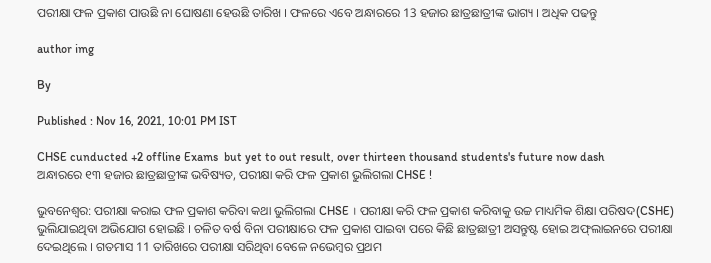ପରୀକ୍ଷା ଫଳ ପ୍ରକାଶ ପାଉଛି ନା ଘୋଷଣା ହେଉଛି ତାରିଖ । ଫଳରେ ଏବେ ଅନ୍ଧାରରେ 13 ହଜାର ଛାତ୍ରଛାତ୍ରୀଙ୍କ ଭାଗ୍ୟ । ଅଧିକ ପଢନ୍ତୁ

author img

By

Published : Nov 16, 2021, 10:01 PM IST

CHSE cunducted +2 offline Exams  but yet to out result, over thirteen thousand students's future now dash
ଅନ୍ଧାରରେ ୧୩ ହଜାର ଛାତ୍ରଛାତ୍ରୀଙ୍କ ଭବିଷ୍ୟତ, ପରୀକ୍ଷା କରି ଫଳ ପ୍ରକାଶ ଭୁଲିଗଲା CHSE !

ଭୁବନେଶ୍ବର: ପରୀକ୍ଷା କରାଇ ଫଳ ପ୍ରକାଶ କରିବା କଥା ଭୁଲିଗଲା CHSE । ପରୀକ୍ଷା କରି ଫଳ ପ୍ରକାଶ କରିବାକୁ ଉଚ୍ଚ ମାଧ୍ୟମିକ ଶିକ୍ଷା ପରିଷଦ(CSHE) ଭୁଲିଯାଇଥିବା ଅଭିଯୋଗ ହୋଇଛି । ଚଳିତ ବର୍ଷ ବିନା ପରୀକ୍ଷାରେ ଫଳ ପ୍ରକାଶ ପାଇବା ପରେ କିଛି ଛାତ୍ରଛାତ୍ରୀ ଅସନ୍ତୁଷ୍ଟ ହୋଇ ଅଫ୍‌ଲାଇନରେ ପରୀକ୍ଷା ଦେଇଥିଲେ । ଗତମାସ 11 ତାରିଖରେ ପରୀକ୍ଷା ସରିଥିବା ବେଳେ ନଭେମ୍ବର ପ୍ରଥମ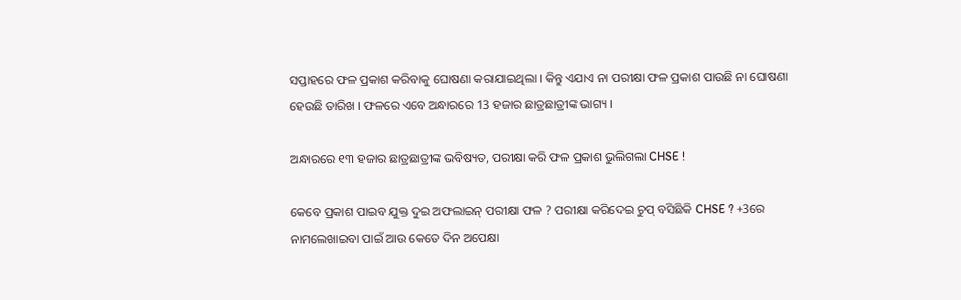ସପ୍ତାହରେ ଫଳ ପ୍ରକାଶ କରିବାକୁ ଘୋଷଣା କରାଯାଇଥିଲା । କିନ୍ତୁ ଏଯାଏ ନା ପରୀକ୍ଷା ଫଳ ପ୍ରକାଶ ପାଉଛି ନା ଘୋଷଣା ହେଉଛି ତାରିଖ । ଫଳରେ ଏବେ ଅନ୍ଧାରରେ 13 ହଜାର ଛାତ୍ରଛାତ୍ରୀଙ୍କ ଭାଗ୍ୟ ।

ଅନ୍ଧାରରେ ୧୩ ହଜାର ଛାତ୍ରଛାତ୍ରୀଙ୍କ ଭବିଷ୍ୟତ, ପରୀକ୍ଷା କରି ଫଳ ପ୍ରକାଶ ଭୁଲିଗଲା CHSE !

କେବେ ପ୍ରକାଶ ପାଇବ ଯୁକ୍ତ ଦୁଇ ଅଫଲାଇନ୍ ପରୀକ୍ଷା ଫଳ ? ପରୀକ୍ଷା କରିଦେଇ ଚୁପ୍ ବସିଛିକି CHSE ? +3ରେ ନାମଲେଖାଇବା ପାଇଁ ଆଉ କେତେ ଦିନ ଅପେକ୍ଷା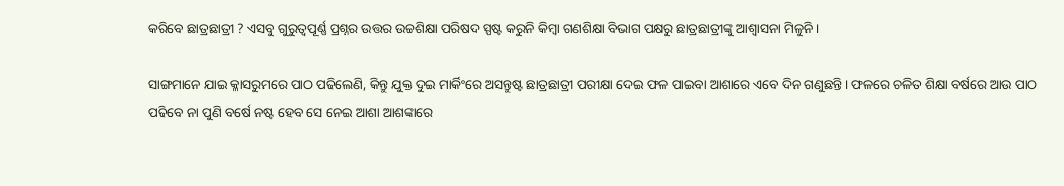କରିବେ ଛାତ୍ରଛାତ୍ରୀ ? ଏସବୁ ଗୁରୁତ୍ବପୂର୍ଣ୍ଣ ପ୍ରଶ୍ନର ଉତ୍ତର ଉଚ୍ଚଶିକ୍ଷା ପରିଷଦ ସ୍ପଷ୍ଟ କରୁନି କିମ୍ବା ଗଣଶିକ୍ଷା ବିଭାଗ ପକ୍ଷରୁ ଛାତ୍ରଛାତ୍ରୀଙ୍କୁ ଆଶ୍ବାସନା ମିଳୁନି ।

ସାଙ୍ଗମାନେ ଯାଇ କ୍ଳାସରୁମରେ ପାଠ ପଢିଲେଣି, କିନ୍ତୁ ଯୁକ୍ତ ଦୁଇ ମାର୍କିଂରେ ଅସନ୍ତୁଷ୍ଟ ଛାତ୍ରଛାତ୍ରୀ ପରୀକ୍ଷା ଦେଇ ଫଳ ପାଇବା ଆଶାରେ ଏବେ ଦିନ ଗଣୁଛନ୍ତି। ଫଳରେ ଚଳିତ ଶିକ୍ଷା ବର୍ଷରେ ଆଉ ପାଠ ପଢିବେ ନା ପୁଣି ବର୍ଷେ ନଷ୍ଟ ହେବ ସେ ନେଇ ଆଶା ଆଶଙ୍କାରେ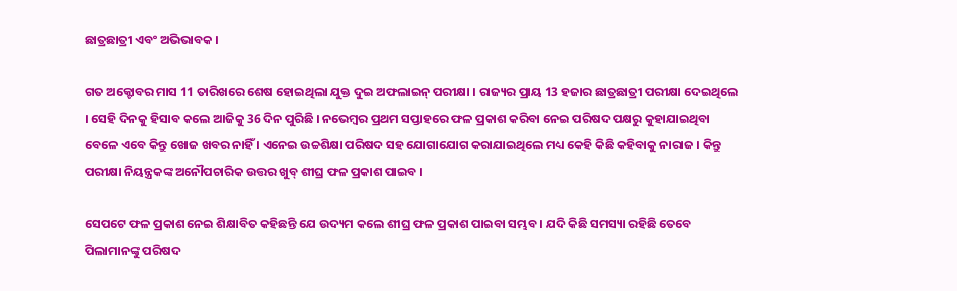ଛାତ୍ରଛାତ୍ରୀ ଏବଂ ଅଭିଭାବକ ।

ଗତ ଅକ୍ଟୋବର ମାସ 11 ତାରିଖରେ ଶେଷ ହୋଇଥିଲା ଯୁକ୍ତ ଦୁଇ ଅଫଲାଇନ୍ ପରୀକ୍ଷା । ରାଜ୍ୟର ପ୍ରାୟ 13 ହଜାର ଛାତ୍ରଛାତ୍ରୀ ପରୀକ୍ଷା ଦେଇଥିଲେ । ସେହି ଦିନକୁ ହିସାବ କଲେ ଆଜିକୁ 36 ଦିନ ପୁରିଛି । ନଭେମ୍ବର ପ୍ରଥମ ସପ୍ତାହରେ ଫଳ ପ୍ରକାଶ କରିବା ନେଇ ପରିଷଦ ପକ୍ଷରୁ କୁହାଯାଇଥିବା ବେଳେ ଏବେ କିନ୍ତୁ ଖୋଜ ଖବର ନାହିଁ । ଏନେଇ ଉଚ୍ଚଶିକ୍ଷା ପରିଷଦ ସହ ଯୋଗାଯୋଗ କରାଯାଇଥିଲେ ମଧ୍ୟ କେହି କିଛି କହିବାକୁ ନାରାଜ । କିନ୍ତୁ ପରୀକ୍ଷା ନିୟନ୍ତ୍ରକଙ୍କ ଅନୌପଚାରିକ ଉତ୍ତର ଖୁବ୍ ଶୀଘ୍ର ଫଳ ପ୍ରକାଶ ପାଇବ ।

ସେପଟେ ଫଳ ପ୍ରକାଶ ନେଇ ଶିକ୍ଷାବିତ କହିଛନ୍ତି ଯେ ଉଦ୍ୟମ କଲେ ଶୀଘ୍ର ଫଳ ପ୍ରକାଶ ପାଇବା ସମ୍ଭବ । ଯଦି କିଛି ସମସ୍ୟା ରହିଛି ତେବେ ପିଲାମାନଙ୍କୁ ପରିଷଦ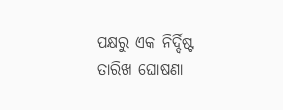ପକ୍ଷରୁ ଏକ ନିର୍ଦ୍ଦିଷ୍ଟ ତାରିଖ ଘୋଷଣା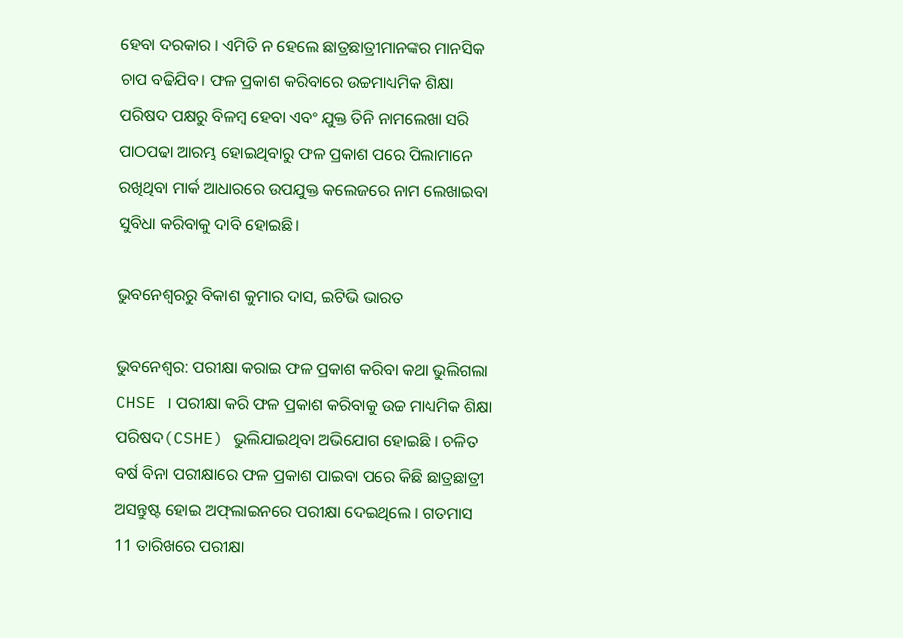ହେବା ଦରକାର । ଏମିତି ନ ହେଲେ ଛାତ୍ରଛାତ୍ରୀମାନଙ୍କର ମାନସିକ ଚାପ ବଢିଯିବ। ଫଳ ପ୍ରକାଶ କରିବାରେ ଉଚ୍ଚମାଧ୍ୟମିକ ଶିକ୍ଷା ପରିଷଦ ପକ୍ଷରୁ ବିଳମ୍ବ ହେବା ଏବଂ ଯୁକ୍ତ ତିନି ନାମଲେଖା ସରି ପାଠପଢା ଆରମ୍ଭ ହୋଇଥିବାରୁ ଫଳ ପ୍ରକାଶ ପରେ ପିଲାମାନେ ରଖିଥିବା ମାର୍କ ଆଧାରରେ ଉପଯୁକ୍ତ କଲେଜରେ ନାମ ଲେଖାଇବା ସୁବିଧା କରିବାକୁ ଦାବି ହୋଇଛି।

ଭୁବନେଶ୍ବରରୁ ବିକାଶ କୁମାର ଦାସ, ଇଟିଭି ଭାରତ

ଭୁବନେଶ୍ବର: ପରୀକ୍ଷା କରାଇ ଫଳ ପ୍ରକାଶ କରିବା କଥା ଭୁଲିଗଲା CHSE । ପରୀକ୍ଷା କରି ଫଳ ପ୍ରକାଶ କରିବାକୁ ଉଚ୍ଚ ମାଧ୍ୟମିକ ଶିକ୍ଷା ପରିଷଦ(CSHE) ଭୁଲିଯାଇଥିବା ଅଭିଯୋଗ ହୋଇଛି । ଚଳିତ ବର୍ଷ ବିନା ପରୀକ୍ଷାରେ ଫଳ ପ୍ରକାଶ ପାଇବା ପରେ କିଛି ଛାତ୍ରଛାତ୍ରୀ ଅସନ୍ତୁଷ୍ଟ ହୋଇ ଅଫ୍‌ଲାଇନରେ ପରୀକ୍ଷା ଦେଇଥିଲେ । ଗତମାସ 11 ତାରିଖରେ ପରୀକ୍ଷା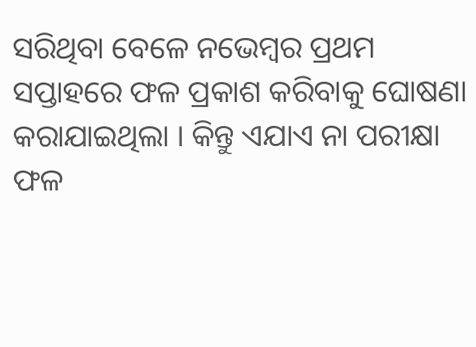ସରିଥିବା ବେଳେ ନଭେମ୍ବର ପ୍ରଥମ ସପ୍ତାହରେ ଫଳ ପ୍ରକାଶ କରିବାକୁ ଘୋଷଣା କରାଯାଇଥିଲା । କିନ୍ତୁ ଏଯାଏ ନା ପରୀକ୍ଷା ଫଳ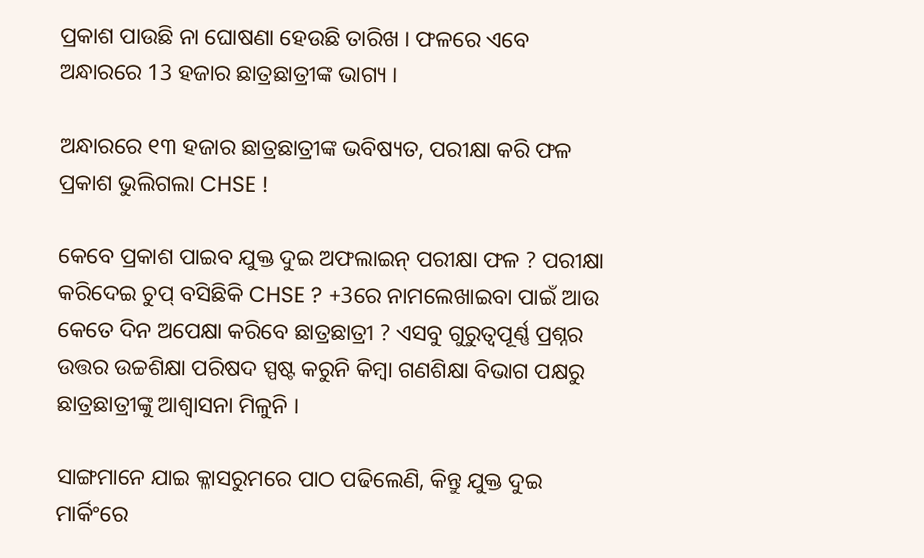ପ୍ରକାଶ ପାଉଛି ନା ଘୋଷଣା ହେଉଛି ତାରିଖ । ଫଳରେ ଏବେ ଅନ୍ଧାରରେ 13 ହଜାର ଛାତ୍ରଛାତ୍ରୀଙ୍କ ଭାଗ୍ୟ ।

ଅନ୍ଧାରରେ ୧୩ ହଜାର ଛାତ୍ରଛାତ୍ରୀଙ୍କ ଭବିଷ୍ୟତ, ପରୀକ୍ଷା କରି ଫଳ ପ୍ରକାଶ ଭୁଲିଗଲା CHSE !

କେବେ ପ୍ରକାଶ ପାଇବ ଯୁକ୍ତ ଦୁଇ ଅଫଲାଇନ୍ ପରୀକ୍ଷା ଫଳ ? ପରୀକ୍ଷା କରିଦେଇ ଚୁପ୍ ବସିଛିକି CHSE ? +3ରେ ନାମଲେଖାଇବା ପାଇଁ ଆଉ କେତେ ଦିନ ଅପେକ୍ଷା କରିବେ ଛାତ୍ରଛାତ୍ରୀ ? ଏସବୁ ଗୁରୁତ୍ବପୂର୍ଣ୍ଣ ପ୍ରଶ୍ନର ଉତ୍ତର ଉଚ୍ଚଶିକ୍ଷା ପରିଷଦ ସ୍ପଷ୍ଟ କରୁନି କିମ୍ବା ଗଣଶିକ୍ଷା ବିଭାଗ ପକ୍ଷରୁ ଛାତ୍ରଛାତ୍ରୀଙ୍କୁ ଆଶ୍ବାସନା ମିଳୁନି ।

ସାଙ୍ଗମାନେ ଯାଇ କ୍ଳାସରୁମରେ ପାଠ ପଢିଲେଣି, କିନ୍ତୁ ଯୁକ୍ତ ଦୁଇ ମାର୍କିଂରେ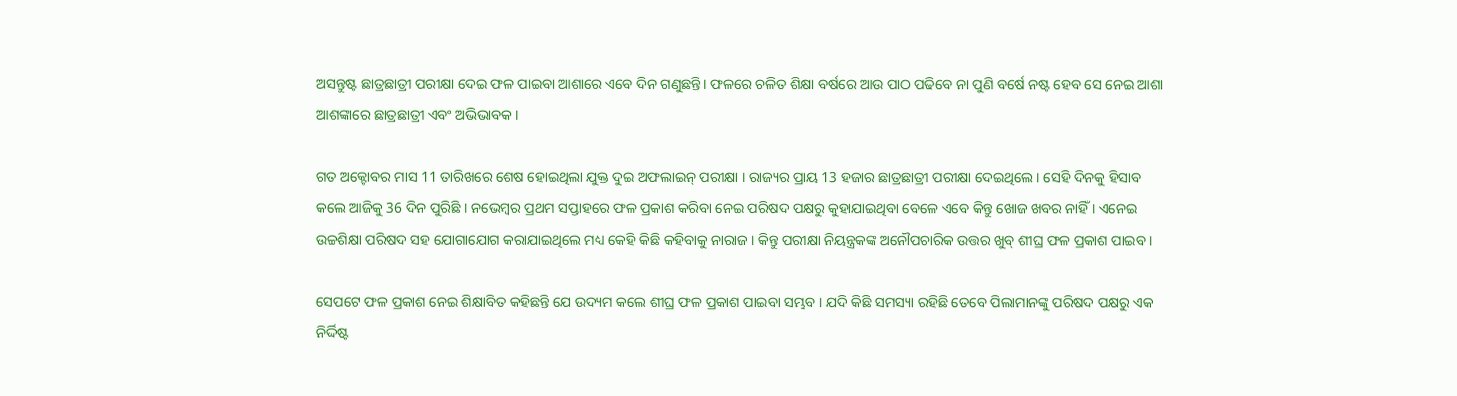ଅସନ୍ତୁଷ୍ଟ ଛାତ୍ରଛାତ୍ରୀ ପରୀକ୍ଷା ଦେଇ ଫଳ ପାଇବା ଆଶାରେ ଏବେ ଦିନ ଗଣୁଛନ୍ତି। ଫଳରେ ଚଳିତ ଶିକ୍ଷା ବର୍ଷରେ ଆଉ ପାଠ ପଢିବେ ନା ପୁଣି ବର୍ଷେ ନଷ୍ଟ ହେବ ସେ ନେଇ ଆଶା ଆଶଙ୍କାରେ ଛାତ୍ରଛାତ୍ରୀ ଏବଂ ଅଭିଭାବକ ।

ଗତ ଅକ୍ଟୋବର ମାସ 11 ତାରିଖରେ ଶେଷ ହୋଇଥିଲା ଯୁକ୍ତ ଦୁଇ ଅଫଲାଇନ୍ ପରୀକ୍ଷା । ରାଜ୍ୟର ପ୍ରାୟ 13 ହଜାର ଛାତ୍ରଛାତ୍ରୀ ପରୀକ୍ଷା ଦେଇଥିଲେ । ସେହି ଦିନକୁ ହିସାବ କଲେ ଆଜିକୁ 36 ଦିନ ପୁରିଛି । ନଭେମ୍ବର ପ୍ରଥମ ସପ୍ତାହରେ ଫଳ ପ୍ରକାଶ କରିବା ନେଇ ପରିଷଦ ପକ୍ଷରୁ କୁହାଯାଇଥିବା ବେଳେ ଏବେ କିନ୍ତୁ ଖୋଜ ଖବର ନାହିଁ । ଏନେଇ ଉଚ୍ଚଶିକ୍ଷା ପରିଷଦ ସହ ଯୋଗାଯୋଗ କରାଯାଇଥିଲେ ମଧ୍ୟ କେହି କିଛି କହିବାକୁ ନାରାଜ । କିନ୍ତୁ ପରୀକ୍ଷା ନିୟନ୍ତ୍ରକଙ୍କ ଅନୌପଚାରିକ ଉତ୍ତର ଖୁବ୍ ଶୀଘ୍ର ଫଳ ପ୍ରକାଶ ପାଇବ ।

ସେପଟେ ଫଳ ପ୍ରକାଶ ନେଇ ଶିକ୍ଷାବିତ କହିଛନ୍ତି ଯେ ଉଦ୍ୟମ କଲେ ଶୀଘ୍ର ଫଳ ପ୍ରକାଶ ପାଇବା ସମ୍ଭବ । ଯଦି କିଛି ସମସ୍ୟା ରହିଛି ତେବେ ପିଲାମାନଙ୍କୁ ପରିଷଦ ପକ୍ଷରୁ ଏକ ନିର୍ଦ୍ଦିଷ୍ଟ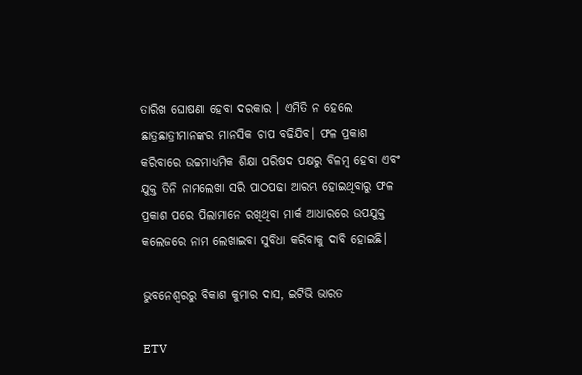ତାରିଖ ଘୋଷଣା ହେବା ଦରକାର । ଏମିତି ନ ହେଲେ ଛାତ୍ରଛାତ୍ରୀମାନଙ୍କର ମାନସିକ ଚାପ ବଢିଯିବ। ଫଳ ପ୍ରକାଶ କରିବାରେ ଉଚ୍ଚମାଧ୍ୟମିକ ଶିକ୍ଷା ପରିଷଦ ପକ୍ଷରୁ ବିଳମ୍ବ ହେବା ଏବଂ ଯୁକ୍ତ ତିନି ନାମଲେଖା ସରି ପାଠପଢା ଆରମ୍ଭ ହୋଇଥିବାରୁ ଫଳ ପ୍ରକାଶ ପରେ ପିଲାମାନେ ରଖିଥିବା ମାର୍କ ଆଧାରରେ ଉପଯୁକ୍ତ କଲେଜରେ ନାମ ଲେଖାଇବା ସୁବିଧା କରିବାକୁ ଦାବି ହୋଇଛି।

ଭୁବନେଶ୍ବରରୁ ବିକାଶ କୁମାର ଦାସ, ଇଟିଭି ଭାରତ

ETV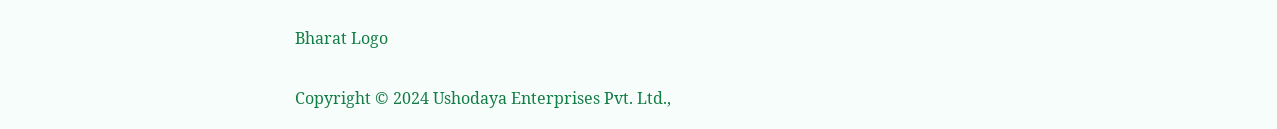Bharat Logo

Copyright © 2024 Ushodaya Enterprises Pvt. Ltd.,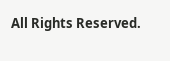All Rights Reserved.